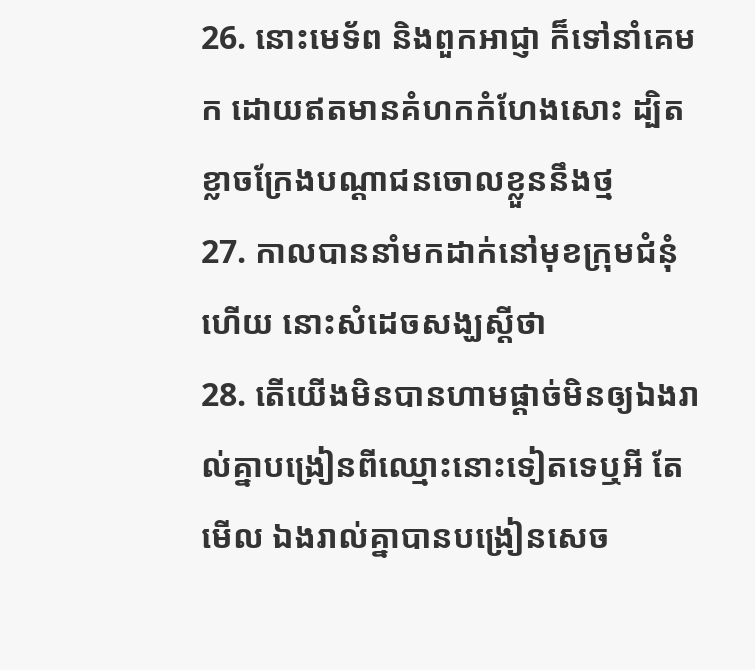26. នោះមេទ័ព និងពួកអាជ្ញា ក៏ទៅនាំគេមក ដោយឥតមានគំហកកំហែងសោះ ដ្បិតខ្លាចក្រែងបណ្តាជនចោលខ្លួននឹងថ្ម
27. កាលបាននាំមកដាក់នៅមុខក្រុមជំនុំហើយ នោះសំដេចសង្ឃស្តីថា
28. តើយើងមិនបានហាមផ្តាច់មិនឲ្យឯងរាល់គ្នាបង្រៀនពីឈ្មោះនោះទៀតទេឬអី តែមើល ឯងរាល់គ្នាបានបង្រៀនសេច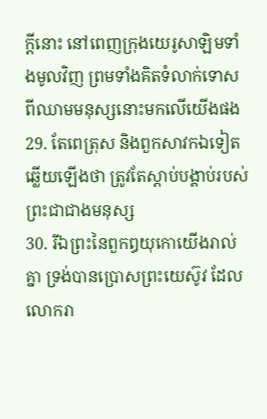ក្ដីនោះ នៅពេញក្រុងយេរូសាឡិមទាំងមូលវិញ ព្រមទាំងគិតទំលាក់ទោសពីឈាមមនុស្សនោះមកលើយើងផង
29. តែពេត្រុស និងពួកសាវកឯទៀត ឆ្លើយឡើងថា ត្រូវតែស្តាប់បង្គាប់របស់ព្រះជាជាងមនុស្ស
30. រីឯព្រះនៃពួកឰយុកោយើងរាល់គ្នា ទ្រង់បានប្រោសព្រះយេស៊ូវ ដែលលោករា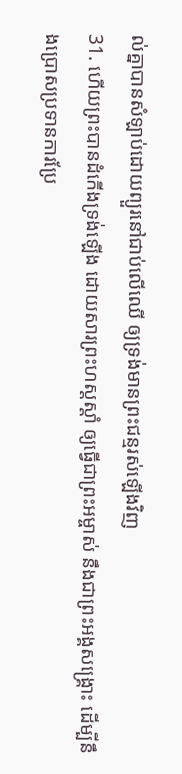ល់គ្នាបានសំឡាប់ដោយព្យួរនៅជាប់លើឈើ ឲ្យទ្រង់មានព្រះជន្មរស់ឡើងវិញ
31. ហើយព្រះបានដំកើងទ្រង់ឡើង ដោយសារព្រះហស្តស្តាំ ឲ្យធ្វើជាព្រះអម្ចាស់ នឹងជាព្រះអង្គសង្គ្រោះ ដើម្បីនឹងប្រោសប្រទានការប្រែ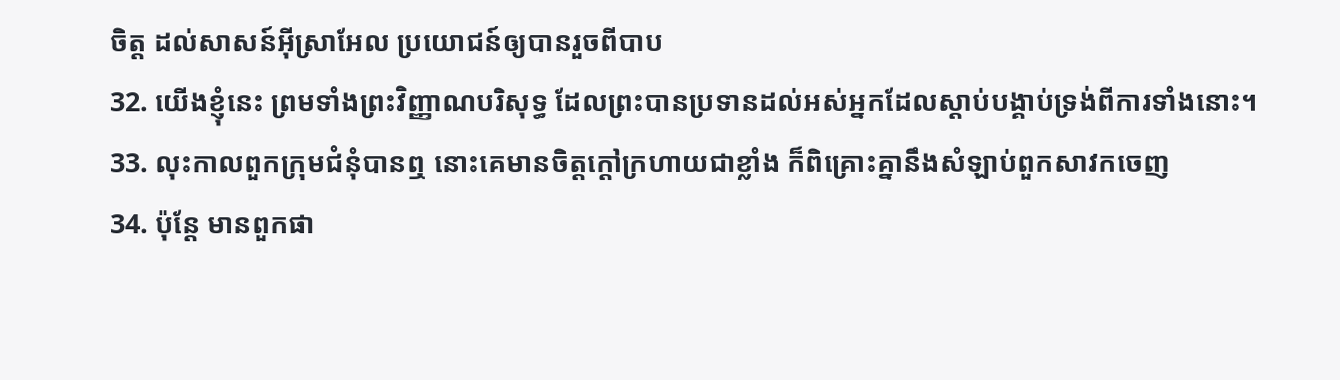ចិត្ត ដល់សាសន៍អ៊ីស្រាអែល ប្រយោជន៍ឲ្យបានរួចពីបាប
32. យើងខ្ញុំនេះ ព្រមទាំងព្រះវិញ្ញាណបរិសុទ្ធ ដែលព្រះបានប្រទានដល់អស់អ្នកដែលស្តាប់បង្គាប់ទ្រង់ពីការទាំងនោះ។
33. លុះកាលពួកក្រុមជំនុំបានឮ នោះគេមានចិត្តក្តៅក្រហាយជាខ្លាំង ក៏ពិគ្រោះគ្នានឹងសំឡាប់ពួកសាវកចេញ
34. ប៉ុន្តែ មានពួកផា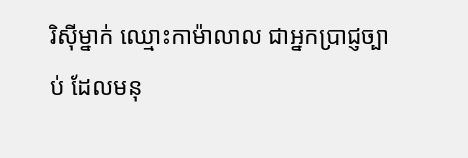រិស៊ីម្នាក់ ឈ្មោះកាម៉ាលាល ជាអ្នកប្រាជ្ញច្បាប់ ដែលមនុ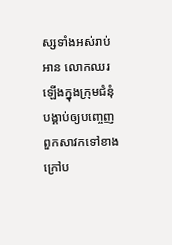ស្សទាំងអស់រាប់អាន លោកឈរឡើងក្នុងក្រុមជំនុំ បង្គាប់ឲ្យបញ្ចេញពួកសាវកទៅខាងក្រៅប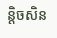ន្តិចសិន